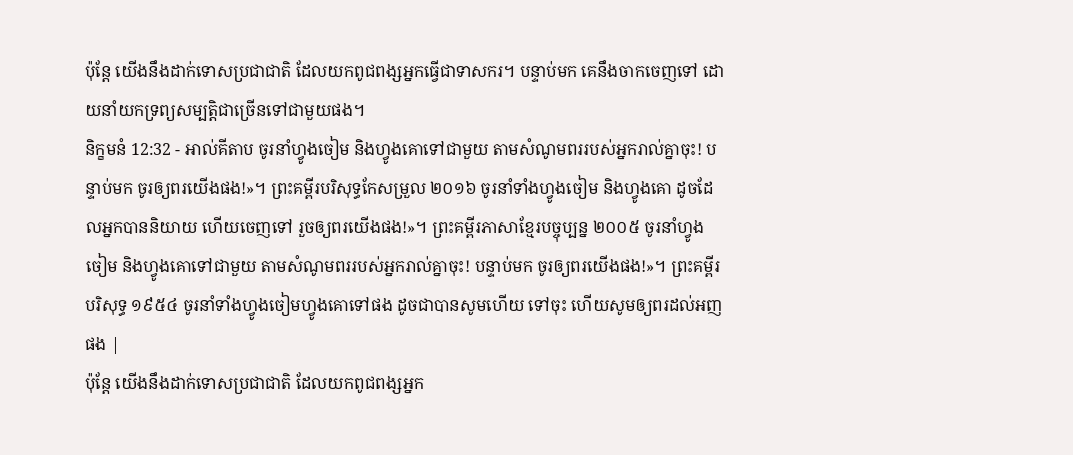ប៉ុន្តែ យើងនឹងដាក់ទោសប្រជាជាតិ ដែលយកពូជពង្សអ្នកធ្វើជាទាសករ។ បន្ទាប់មក គេនឹងចាកចេញទៅ ដោយនាំយកទ្រព្យសម្បត្តិជាច្រើនទៅជាមួយផង។
និក្ខមនំ 12:32 - អាល់គីតាប ចូរនាំហ្វូងចៀម និងហ្វូងគោទៅជាមួយ តាមសំណូមពររបស់អ្នករាល់គ្នាចុះ! បន្ទាប់មក ចូរឲ្យពរយើងផង!»។ ព្រះគម្ពីរបរិសុទ្ធកែសម្រួល ២០១៦ ចូរនាំទាំងហ្វូងចៀម និងហ្វូងគោ ដូចដែលអ្នកបាននិយាយ ហើយចេញទៅ រួចឲ្យពរយើងផង!»។ ព្រះគម្ពីរភាសាខ្មែរបច្ចុប្បន្ន ២០០៥ ចូរនាំហ្វូងចៀម និងហ្វូងគោទៅជាមួយ តាមសំណូមពររបស់អ្នករាល់គ្នាចុះ! បន្ទាប់មក ចូរឲ្យពរយើងផង!»។ ព្រះគម្ពីរបរិសុទ្ធ ១៩៥៤ ចូរនាំទាំងហ្វូងចៀមហ្វូងគោទៅផង ដូចជាបានសូមហើយ ទៅចុះ ហើយសូមឲ្យពរដល់អញផង |
ប៉ុន្តែ យើងនឹងដាក់ទោសប្រជាជាតិ ដែលយកពូជពង្សអ្នក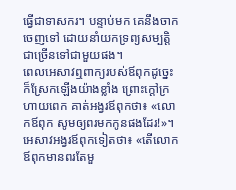ធ្វើជាទាសករ។ បន្ទាប់មក គេនឹងចាកចេញទៅ ដោយនាំយកទ្រព្យសម្បត្តិជាច្រើនទៅជាមួយផង។
ពេលអេសាវឮពាក្យរបស់ឪពុកដូច្នេះ ក៏ស្រែកឡើងយ៉ាងខ្លាំង ព្រោះក្តៅក្រហាយពេក គាត់អង្វរឪពុកថា៖ «លោកឪពុក សូមឲ្យពរមកកូនផងដែរ!»។
អេសាវអង្វរឪពុកទៀតថា៖ «តើលោកឪពុកមានពរតែមួ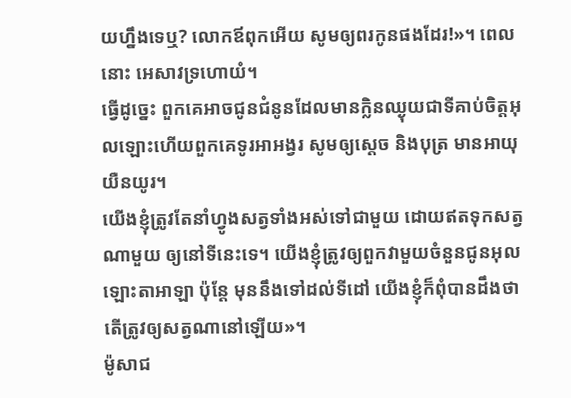យហ្នឹងទេឬ? លោកឪពុកអើយ សូមឲ្យពរកូនផងដែរ!»។ ពេលនោះ អេសាវទ្រហោយំ។
ធ្វើដូច្នេះ ពួកគេអាចជូនជំនូនដែលមានក្លិនឈ្ងុយជាទីគាប់ចិត្តអុលឡោះហើយពួកគេទូរអាអង្វរ សូមឲ្យស្តេច និងបុត្រ មានអាយុយឺនយូរ។
យើងខ្ញុំត្រូវតែនាំហ្វូងសត្វទាំងអស់ទៅជាមួយ ដោយឥតទុកសត្វណាមួយ ឲ្យនៅទីនេះទេ។ យើងខ្ញុំត្រូវឲ្យពួកវាមួយចំនួនជូនអុលឡោះតាអាឡា ប៉ុន្តែ មុននឹងទៅដល់ទីដៅ យើងខ្ញុំក៏ពុំបានដឹងថា តើត្រូវឲ្យសត្វណានៅឡើយ»។
ម៉ូសាជ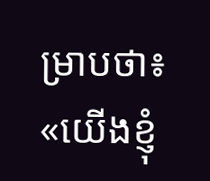ម្រាបថា៖ «យើងខ្ញុំ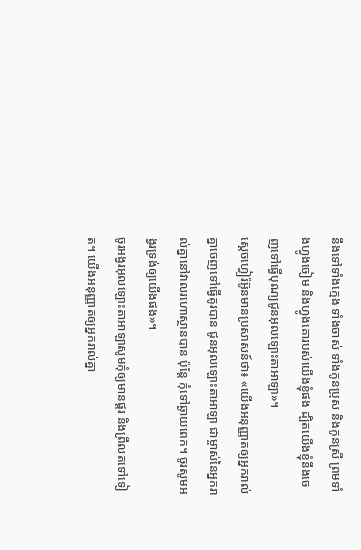នឹងទៅទាំងក្មេង ទាំងចាស់ ទាំងកូនប្រុស និងកូនស្រី ព្រមទាំងហ្វូងចៀម និងហ្វូងគោរបស់យើងខ្ញុំផង ដ្បិតយើងខ្ញុំនឹងចេញទៅធ្វើបុណ្យជូនអុលឡោះតាអាឡា»។
ស្តេចហ្វៀរ៉អ៊ូនមានប្រសាសន៍ថា៖ «យើងអនុញ្ញាតឲ្យអ្នករាល់គ្នាចេញទៅធ្វើគូរបាន ជូនអុលឡោះតាអាឡា ជាម្ចាស់នៃអ្នករាល់គ្នានៅវាលរហោស្ថានបាន ប៉ុន្តែ កុំទៅឆ្ងាយពេក។ ចូរសូមអង្វរទ្រង់ឲ្យយើងផង»។
ចូរអង្វរអុលឡោះតាអាឡាសូមកុំឲ្យមានផ្គរ និងព្រឹលតទៅទៀត។ យើងអនុញ្ញាតឲ្យអ្នករាល់គ្នា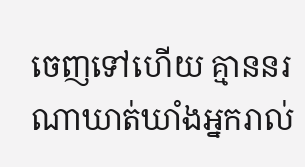ចេញទៅហើយ គ្មាននរណាឃាត់ឃាំងអ្នករាល់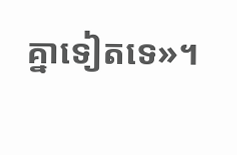គ្នាទៀតទេ»។